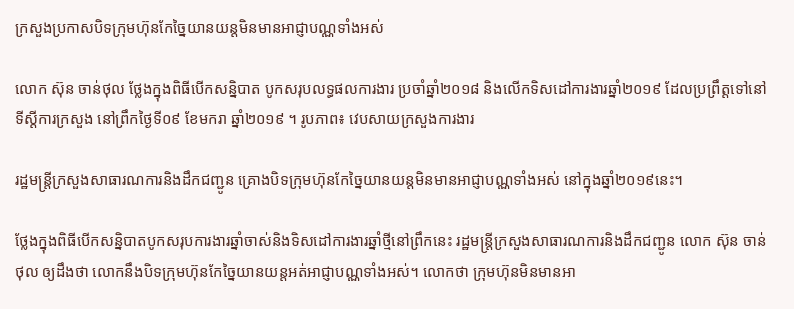ក្រសួងប្រកាសបិទក្រុមហ៊ុនកែច្នៃយានយន្តមិនមានអាជ្ញាបណ្ណទាំងអស់

លោក ស៊ុន ចាន់ថុល ថ្លែងក្នុងពិធីបើកសន្និបាត បូកសរុបលទ្ធផលការងារ ប្រចាំឆ្នាំ២០១៨ និងលើកទិសដៅការងារឆ្នាំ២០១៩ ដែលប្រព្រឹត្តទៅនៅទីស្ដីការក្រសួង នៅព្រឹកថ្ងៃទី០៩ ខែមករា ឆ្នាំ២០១៩ ។ រូបភាព៖ វេបសាយក្រសួងការងារ

រដ្ឋមន្ត្រីក្រសួងសាធារណការនិងដឹកជញ្ជូន គ្រោងបិទក្រុមហ៊ុនកែច្នៃយានយន្តមិនមានអាជ្ញាបណ្ណទាំងអស់ នៅក្នុងឆ្នាំ២០១៩នេះ។

ថ្លែងក្នុងពិធីបើកសន្និបាតបូកសរុបការងារឆ្នាំចាស់និងទិសដៅការងារឆ្នាំថ្មីនៅព្រឹកនេះ រដ្ឋមន្ត្រីក្រសួងសាធារណការនិងដឹកជញ្ជូន លោក ស៊ុន ចាន់ថុល ឲ្យដឹងថា លោកនឹងបិទក្រុមហ៊ុនកែច្នៃយានយន្តអត់អាជ្ញាបណ្ណទាំងអស់។ លោកថា ក្រុមហ៊ុនមិនមានអា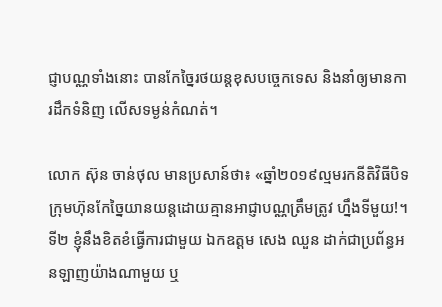ជ្ញាបណ្ណទាំងនោះ បានកែច្នៃរថយន្តខុសបច្ចេកទេស និងនាំឲ្យមានការដឹកទំនិញ លើសទម្ងន់កំណត់។

លោក ស៊ុន ចាន់ថុល មានប្រសាន៍ថា៖ «ឆ្នាំ២០១៩ល្មមរកនីតិវិធីបិទក្រុមហ៊ុនកែច្នៃយានយន្តដោយគ្មានអាជ្ញាបណ្ណត្រឹមត្រូវ ហ្នឹងទីមួយ!។ ទី២ ខ្ញុំនឹងខិតខំធ្វើការជាមួយ ឯកឧត្តម សេង ឈួន ដាក់ជាប្រព័ន្ធអនឡាញយ៉ាងណាមួយ ឬ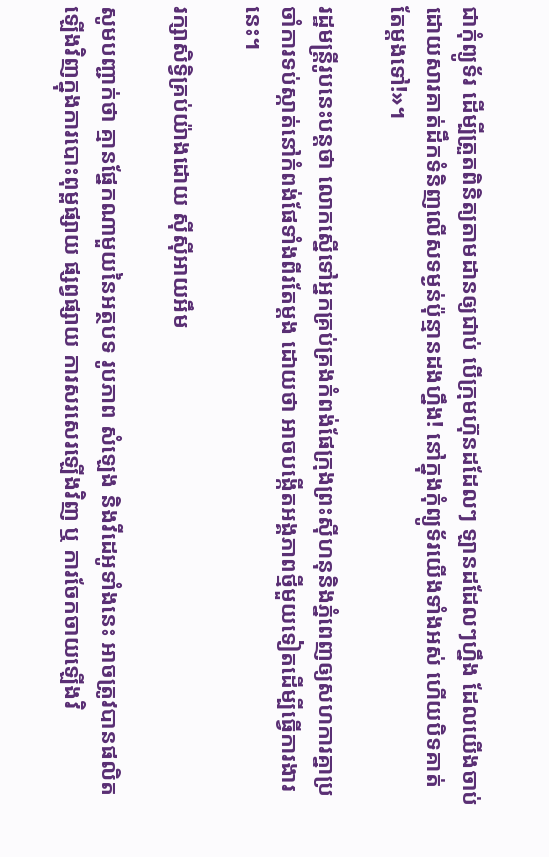ជាកុំព្យូទ័រ ដើម្បីត្រួតពិនិត្យតាមដានឲ្យជាប់ បើក្រុមហ៊ុនដដែលៗ ឡានដដែលៗហ្នឹង ដែលយើងចាប់ដោយសារគាត់ដឹកទំនិញលើសទម្ងន់ប៉ុន្មានដងហ្នឹង! នៅក្នុងកុំព្យូទ័រយើងទាំងអស់ ហើយបិទគាត់តែម្តងទៅ!»។

រដ្ឋមន្ត្រីរូបនេះបន្តថា លោកស្នើទៅអ្នកគ្រប់គ្រងកំពង់ផែក្រុងព្រះស៊ីហនុនិងភ្នំពេញឲ្យសហការគ្នាប្រចាំការទប់ស្កាត់នៅកំពង់ផែទាំងពីរតែម្តង ដោយថា អាចបង្កើតអង្គភាពថ្មីមួយទៀតដើម្បីធ្វើការងារនេះ។

រក្សាសិទ្វិគ្រប់យ៉ាងដោយ ស៊ីស៊ីអាយអឹម

សូមបញ្ជាក់ថា គ្មានផ្នែកណាមួយនៃអត្ថបទ រូបភាព សំឡេង និងវីដេអូទាំងនេះ អាចត្រូវបានផលិតឡើងវិញក្នុងការបោះពុម្ពផ្សាយ ផ្សព្វផ្សាយ ការសរសេរឡើងវិញ ឬ ការចែកចាយឡើងវិ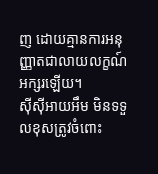ញ ដោយគ្មានការអនុញ្ញាតជាលាយលក្ខណ៍អក្សរឡើយ។
ស៊ីស៊ីអាយអឹម មិនទទួលខុសត្រូវចំពោះ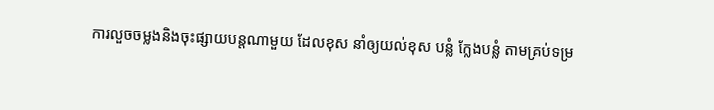ការលួចចម្លងនិងចុះផ្សាយបន្តណាមួយ ដែលខុស នាំឲ្យយល់ខុស បន្លំ ក្លែងបន្លំ តាមគ្រប់ទម្រ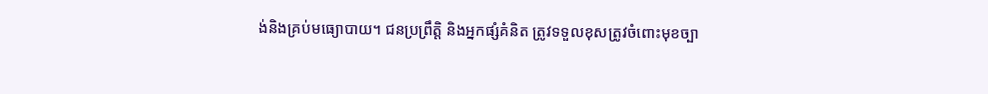ង់និងគ្រប់មធ្យោបាយ។ ជនប្រព្រឹត្តិ និងអ្នកផ្សំគំនិត ត្រូវទទួលខុសត្រូវចំពោះមុខច្បា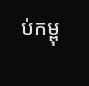ប់កម្ពុ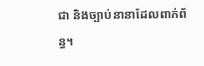ជា និងច្បាប់នានាដែលពាក់ព័ន្ធ។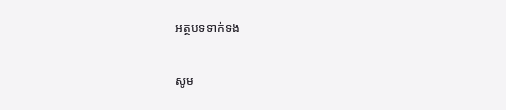អត្ថបទទាក់ទង

សូម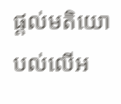ផ្ដល់មតិយោបល់លើអ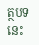ត្ថបទនេះ